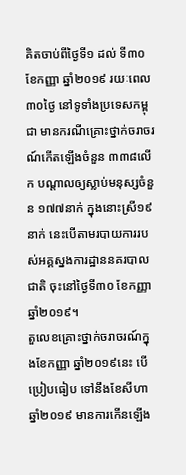គិតចាប់ពីថ្ងៃទី១ ដល់ ទី៣០ ខែកញ្ញា ឆ្នាំ២០១៩ រយៈពេល៣០ថ្ងៃ នៅទូទាំងប្រទេសកម្ពុជា មានករណីគ្រោះថ្នាក់ចរាចរណ៍កើតឡើងចំនួន ៣៣៨លើក បណ្ដាលឲ្យស្លាប់មនុស្សចំនួន ១៧៧នាក់ ក្នុងនោះស្រី១៩នាក់ នេះបើតាមរបាយការរបស់អគ្គស្នងការដ្ឋាននគរបាលជាតិ ចុះនៅថ្ងៃទី៣០ ខែកញ្ញា ឆ្នាំ២០១៩។
តួលេខគ្រោះថ្នាក់ចរាចរណ៍ក្នុងខែកញ្ញា ឆ្នាំ២០១៩នេះ បើប្រៀបធៀប ទៅនឹងខែសីហា ឆ្នាំ២០១៩ មានការកើនឡើង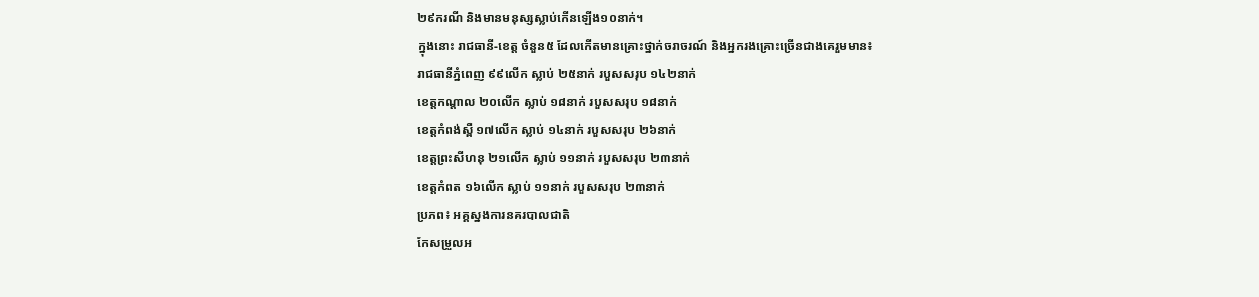២៩ករណី និងមានមនុស្សស្លាប់កើនឡើង១០នាក់។
ក្នុងនោះ រាជធានី-ខេត្ត ចំនួន៥ ដែលកើតមានគ្រោះថ្នាក់ចរាចរណ៍ និងអ្នករងគ្រោះច្រើនជាងគេរួមមាន៖
រាជធានីភ្នំពេញ ៩៩លើក ស្លាប់ ២៥នាក់ របួសសរុប ១៤២នាក់
ខេត្តកណ្ដាល ២០លើក ស្លាប់ ១៨នាក់ របួសសរុប ១៨នាក់
ខេត្តកំពង់ស្ពឺ ១៧លើក ស្លាប់ ១៤នាក់ របួសសរុប ២៦នាក់
ខេត្តព្រះសីហនុ ២១លើក ស្លាប់ ១១នាក់ របួសសរុប ២៣នាក់
ខេត្តកំពត ១៦លើក ស្លាប់ ១១នាក់ របួសសរុប ២៣នាក់
ប្រភព៖ អគ្គស្នងការនគរបាលជាតិ
កែសម្រួលអ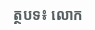ត្ថបទ៖ លោក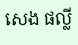សេង ផល្លី